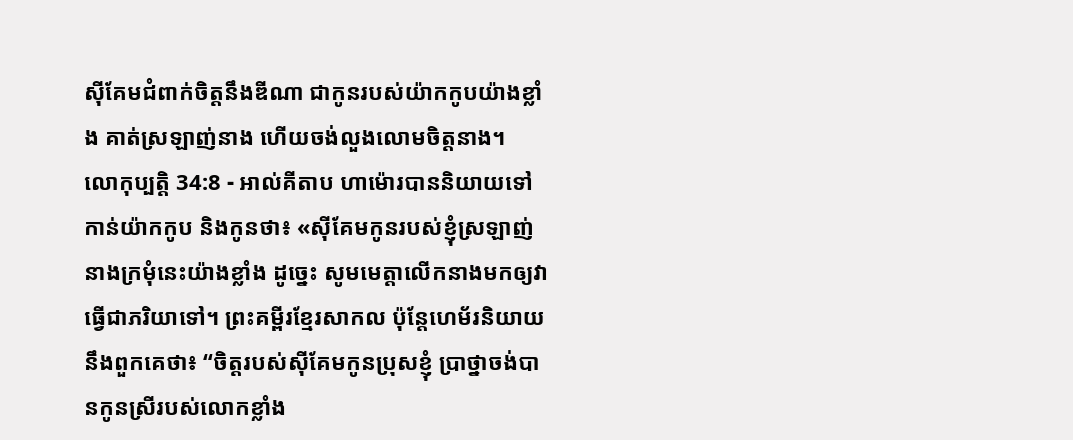ស៊ីគែមជំពាក់ចិត្តនឹងឌីណា ជាកូនរបស់យ៉ាកកូបយ៉ាងខ្លាំង គាត់ស្រឡាញ់នាង ហើយចង់លួងលោមចិត្តនាង។
លោកុប្បត្តិ 34:8 - អាល់គីតាប ហាម៉ោរបាននិយាយទៅកាន់យ៉ាកកូប និងកូនថា៖ «ស៊ីគែមកូនរបស់ខ្ញុំស្រឡាញ់នាងក្រមុំនេះយ៉ាងខ្លាំង ដូច្នេះ សូមមេត្តាលើកនាងមកឲ្យវាធ្វើជាភរិយាទៅ។ ព្រះគម្ពីរខ្មែរសាកល ប៉ុន្តែហេម័រនិយាយនឹងពួកគេថា៖ “ចិត្តរបស់ស៊ីគែមកូនប្រុសខ្ញុំ ប្រាថ្នាចង់បានកូនស្រីរបស់លោកខ្លាំង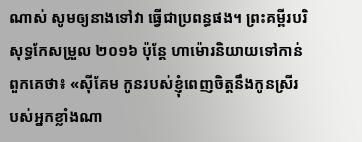ណាស់ សូមឲ្យនាងទៅវា ធ្វើជាប្រពន្ធផង។ ព្រះគម្ពីរបរិសុទ្ធកែសម្រួល ២០១៦ ប៉ុន្ដែ ហាម៉ោរនិយាយទៅកាន់ពួកគេថា៖ «ស៊ីគែម កូនរបស់ខ្ញុំពេញចិត្តនឹងកូនស្រីរបស់អ្នកខ្លាំងណា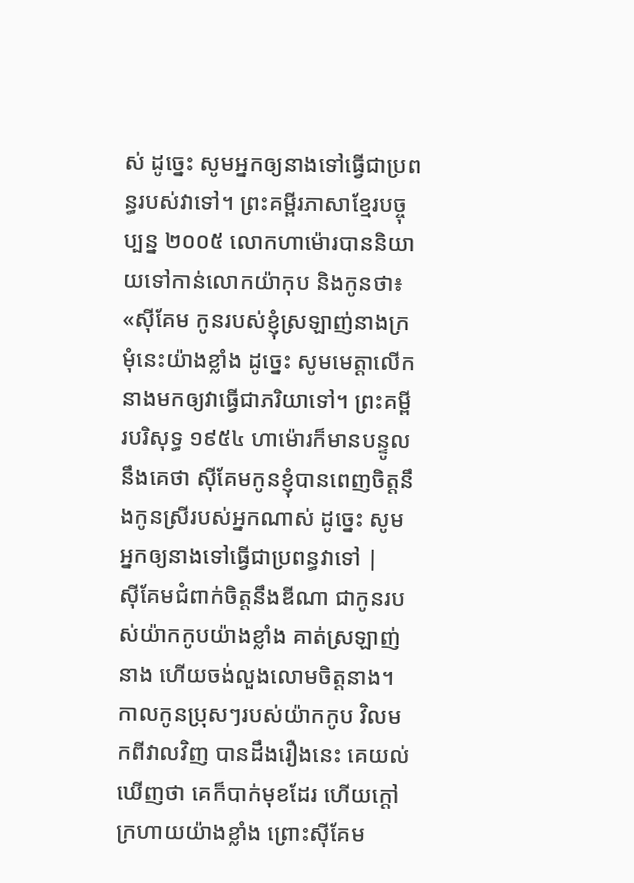ស់ ដូច្នេះ សូមអ្នកឲ្យនាងទៅធ្វើជាប្រពន្ធរបស់វាទៅ។ ព្រះគម្ពីរភាសាខ្មែរបច្ចុប្បន្ន ២០០៥ លោកហាម៉ោរបាននិយាយទៅកាន់លោកយ៉ាកុប និងកូនថា៖ «ស៊ីគែម កូនរបស់ខ្ញុំស្រឡាញ់នាងក្រមុំនេះយ៉ាងខ្លាំង ដូច្នេះ សូមមេត្តាលើកនាងមកឲ្យវាធ្វើជាភរិយាទៅ។ ព្រះគម្ពីរបរិសុទ្ធ ១៩៥៤ ហាម៉ោរក៏មានបន្ទូលនឹងគេថា ស៊ីគែមកូនខ្ញុំបានពេញចិត្តនឹងកូនស្រីរបស់អ្នកណាស់ ដូច្នេះ សូមអ្នកឲ្យនាងទៅធ្វើជាប្រពន្ធវាទៅ |
ស៊ីគែមជំពាក់ចិត្តនឹងឌីណា ជាកូនរបស់យ៉ាកកូបយ៉ាងខ្លាំង គាត់ស្រឡាញ់នាង ហើយចង់លួងលោមចិត្តនាង។
កាលកូនប្រុសៗរបស់យ៉ាកកូប វិលមកពីវាលវិញ បានដឹងរឿងនេះ គេយល់ឃើញថា គេក៏បាក់មុខដែរ ហើយក្តៅក្រហាយយ៉ាងខ្លាំង ព្រោះស៊ីគែម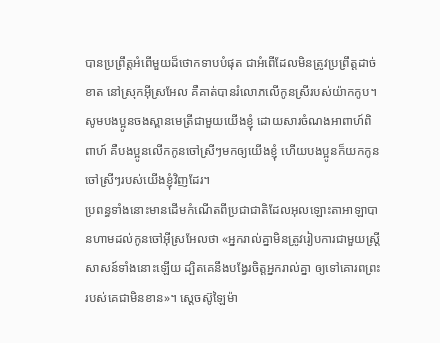បានប្រព្រឹត្តអំពើមួយដ៏ថោកទាបបំផុត ជាអំពើដែលមិនត្រូវប្រព្រឹត្តដាច់ខាត នៅស្រុកអ៊ីស្រអែល គឺគាត់បានរំលោភលើកូនស្រីរបស់យ៉ាកកូប។
សូមបងប្អូនចងស្ពានមេត្រីជាមួយយើងខ្ញុំ ដោយសារចំណងអាពាហ៍ពិពាហ៍ គឺបងប្អូនលើកកូនចៅស្រីៗមកឲ្យយើងខ្ញុំ ហើយបងប្អូនក៏យកកូនចៅស្រីៗរបស់យើងខ្ញុំវិញដែរ។
ប្រពន្ធទាំងនោះមានដើមកំណើតពីប្រជាជាតិដែលអុលឡោះតាអាឡាបានហាមដល់កូនចៅអ៊ីស្រអែលថា «អ្នករាល់គ្នាមិនត្រូវរៀបការជាមួយស្ត្រីសាសន៍ទាំងនោះឡើយ ដ្បិតគេនឹងបង្វែរចិត្តអ្នករាល់គ្នា ឲ្យទៅគោរពព្រះរបស់គេជាមិនខាន»។ ស្តេចស៊ូឡៃម៉ា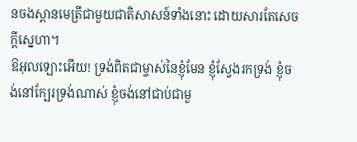នចងស្ពានមេត្រីជាមួយជាតិសាសន៍ទាំងនោះ ដោយសារតែសេចក្តីស្នេហា។
ឱអុលឡោះអើយ! ទ្រង់ពិតជាម្ចាស់នៃខ្ញុំមែន ខ្ញុំស្វែងរកទ្រង់ ខ្ញុំចង់នៅក្បែរទ្រង់ណាស់ ខ្ញុំចង់នៅជាប់ជាមួ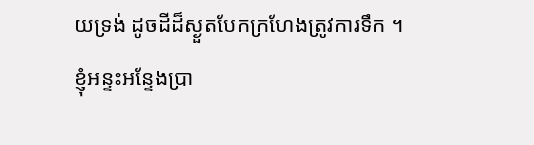យទ្រង់ ដូចដីដ៏ស្ងួតបែកក្រហែងត្រូវការទឹក ។
ខ្ញុំអន្ទះអន្ទែងប្រា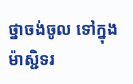ថ្នាចង់ចូល ទៅក្នុងម៉ាស្ជិទរ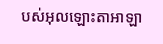បស់អុលឡោះតាអាឡា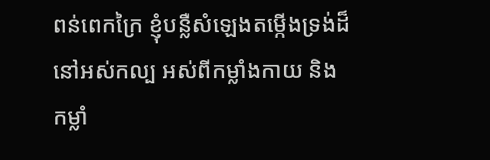ពន់ពេកក្រៃ ខ្ញុំបន្លឺសំឡេងតម្កើងទ្រង់ដ៏នៅអស់កល្ប អស់ពីកម្លាំងកាយ និងកម្លាំ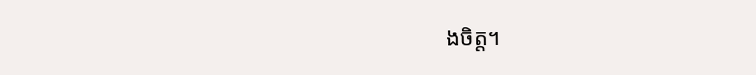ងចិត្ត។